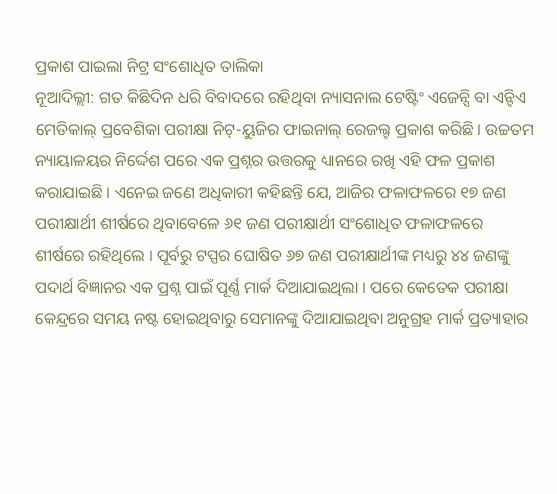ପ୍ରକାଶ ପାଇଲା ନିଟ୍ର ସଂଶୋଧିତ ତାଲିକା
ନୂଆଦିଲ୍ଲୀ: ଗତ କିଛିଦିନ ଧରି ବିବାଦରେ ରହିଥିବା ନ୍ୟାସନାଲ ଟେଷ୍ଟିଂ ଏଜେନ୍ସି ବା ଏନ୍ଟିଏ ମେଡିକାଲ୍ ପ୍ରବେଶିକା ପରୀକ୍ଷା ନିଟ୍-ୟୁଜିର ଫାଇନାଲ୍ ରେଜଲ୍ଟ ପ୍ରକାଶ କରିଛି । ଉଚ୍ଚତମ ନ୍ୟାୟାଳୟର ନିର୍ଦ୍ଦେଶ ପରେ ଏକ ପ୍ରଶ୍ନର ଉତ୍ତରକୁ ଧ୍ୟାନରେ ରଖି ଏହି ଫଳ ପ୍ରକାଶ କରାଯାଇଛି । ଏନେଇ ଜଣେ ଅଧିକାରୀ କହିଛନ୍ତି ଯେ, ଆଜିର ଫଳାଫଳରେ ୧୭ ଜଣ ପରୀକ୍ଷାର୍ଥୀ ଶୀର୍ଷରେ ଥିବାବେଳେ ୬୧ ଜଣ ପରୀକ୍ଷାର୍ଥୀ ସଂଶୋଧିତ ଫଳାଫଳରେ ଶୀର୍ଷରେ ରହିଥିଲେ । ପୂର୍ବରୁ ଟପ୍ପର ଘୋଷିତ ୬୭ ଜଣ ପରୀକ୍ଷାର୍ଥୀଙ୍କ ମଧ୍ୟରୁ ୪୪ ଜଣଙ୍କୁ ପଦାର୍ଥ ବିଜ୍ଞାନର ଏକ ପ୍ରଶ୍ନ ପାଇଁ ପୂର୍ଣ୍ଣ ମାର୍କ ଦିଆଯାଇଥିଲା । ପରେ କେତେକ ପରୀକ୍ଷା କେନ୍ଦ୍ରରେ ସମୟ ନଷ୍ଟ ହୋଇଥିବାରୁ ସେମାନଙ୍କୁ ଦିଆଯାଇଥିବା ଅନୁଗ୍ରହ ମାର୍କ ପ୍ରତ୍ୟାହାର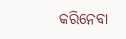କରିନେବା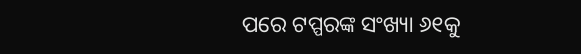ପରେ ଟପ୍ପରଙ୍କ ସଂଖ୍ୟା ୬୧କୁ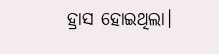ହ୍ରାସ ହୋଇଥିଲା।